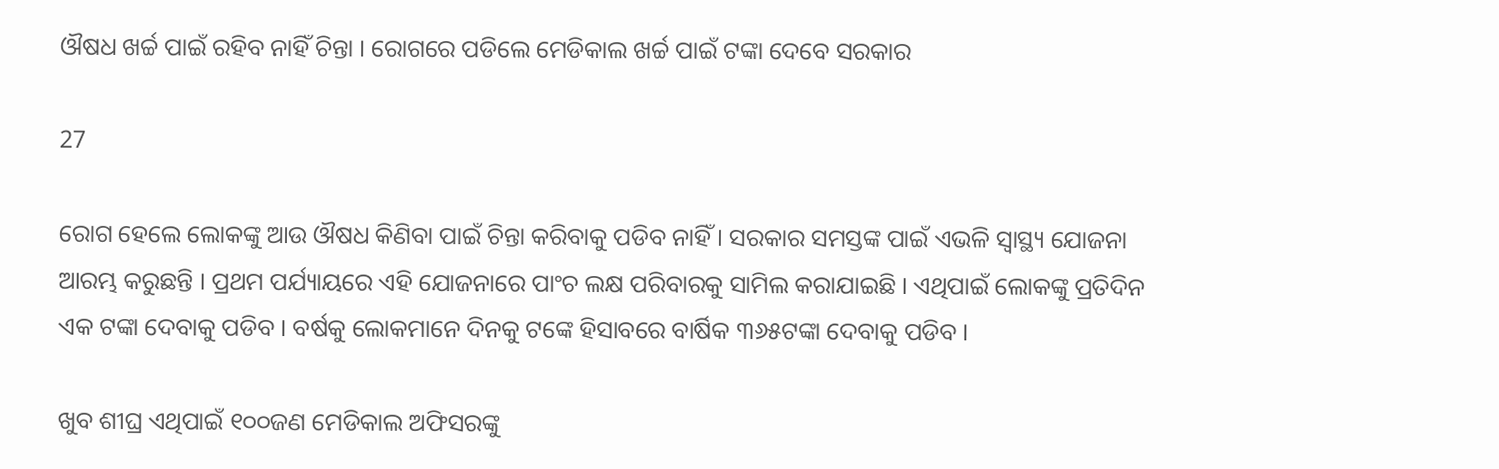ଔଷଧ ଖର୍ଚ୍ଚ ପାଇଁ ରହିବ ନାହିଁ ଚିନ୍ତା । ରୋଗରେ ପଡିଲେ ମେଡିକାଲ ଖର୍ଚ୍ଚ ପାଇଁ ଟଙ୍କା ଦେବେ ସରକାର

27

ରୋଗ ହେଲେ ଲୋକଙ୍କୁ ଆଉ ଔଷଧ କିଣିବା ପାଇଁ ଚିନ୍ତା କରିବାକୁ ପଡିବ ନାହିଁ । ସରକାର ସମସ୍ତଙ୍କ ପାଇଁ ଏଭଳି ସ୍ୱାସ୍ଥ୍ୟ ଯୋଜନା ଆରମ୍ଭ କରୁଛନ୍ତି । ପ୍ରଥମ ପର୍ଯ୍ୟାୟରେ ଏହି ଯୋଜନାରେ ପାଂଚ ଲକ୍ଷ ପରିବାରକୁ ସାମିଲ କରାଯାଇଛି । ଏଥିପାଇଁ ଲୋକଙ୍କୁ ପ୍ରତିଦିନ ଏକ ଟଙ୍କା ଦେବାକୁ ପଡିବ । ବର୍ଷକୁ ଲୋକମାନେ ଦିନକୁ ଟଙ୍କେ ହିସାବରେ ବାର୍ଷିକ ୩୬୫ଟଙ୍କା ଦେବାକୁ ପଡିବ ।

ଖୁବ ଶୀଘ୍ର ଏଥିପାଇଁ ୧୦୦ଜଣ ମେଡିକାଲ ଅଫିସରଙ୍କୁ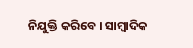ନିଯୁକ୍ତି କରିବେ । ସାମ୍ବାଦିକ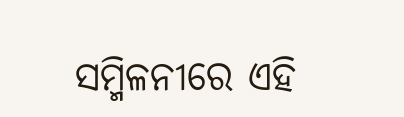ସମ୍ମିଳନୀରେ ଏହି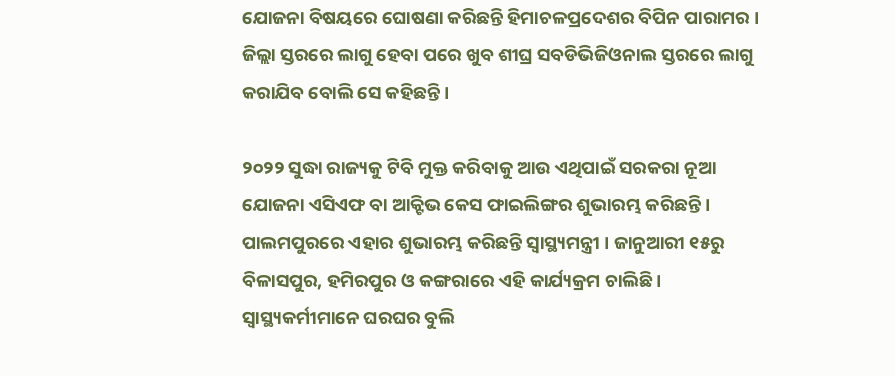ଯୋଜନା ବିଷୟରେ ଘୋଷଣା କରିଛନ୍ତି ହିମାଚଳପ୍ରଦେଶର ବିପିନ ପାରାମର । ଜିଲ୍ଲା ସ୍ତରରେ ଲାଗୁ ହେବା ପରେ ଖୁବ ଶୀଘ୍ର ସବଡିଭିଜିଓନାଲ ସ୍ତରରେ ଲାଗୁ କରାଯିବ ବୋଲି ସେ କହିଛନ୍ତି ।

୨୦୨୨ ସୁଦ୍ଧା ରାଜ୍ୟକୁ ଟିବି ମୁକ୍ତ କରିବାକୁ ଆଉ ଏଥିପାଇଁ ସରକରା ନୂଆ ଯୋଜନା ଏସିଏଫ ବା ଆକ୍ଟିଭ କେସ ଫାଇଲିଙ୍ଗର ଶୁଭାରମ୍ଭ କରିଛନ୍ତି । ପାଲମପୁରରେ ଏହାର ଶୁଭାରମ୍ଭ କରିଛନ୍ତି ସ୍ୱାସ୍ଥ୍ୟମନ୍ତ୍ରୀ । ଜାନୁଆରୀ ୧୫ରୁ ବିଳାସପୁର, ହମିରପୁର ଓ କଙ୍ଗରାରେ ଏହି କାର୍ଯ୍ୟକ୍ରମ ଚାଲିଛି । ସ୍ୱାସ୍ଥ୍ୟକର୍ମୀମାନେ ଘରଘର ବୁଲି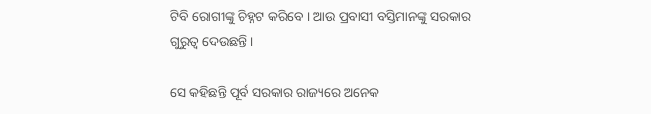ଟିବି ରୋଗୀଙ୍କୁ ଚିହ୍ନଟ କରିବେ । ଆଉ ପ୍ରବାସୀ ବସ୍ତିମାନଙ୍କୁ ସରକାର ଗୁରୁତ୍ୱ ଦେଉଛନ୍ତି ।

ସେ କହିଛନ୍ତି ପୂର୍ବ ସରକାର ରାଜ୍ୟରେ ଅନେକ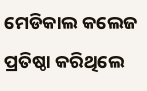ମେଡିକାଲ କଲେଜ ପ୍ରତିଷ୍ଠା କରିଥିଲେ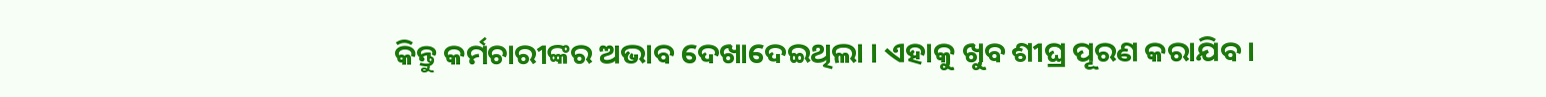କିନ୍ତୁ କର୍ମଚାରୀଙ୍କର ଅଭାବ ଦେଖାଦେଇଥିଲା । ଏହାକୁ ଖୁବ ଶୀଘ୍ର ପୂରଣ କରାଯିବ ।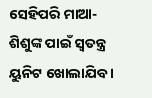ସେହିପରି ମାଆ-ଶିଶୁଙ୍କ ପାଇଁ ସ୍ୱତନ୍ତ୍ର ୟୁନିଟ ଖୋଲାଯିବ ।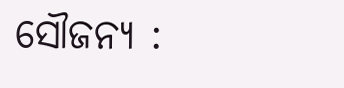ସୌଜନ୍ୟ :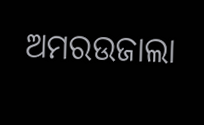ଅମରଉଜାଲା